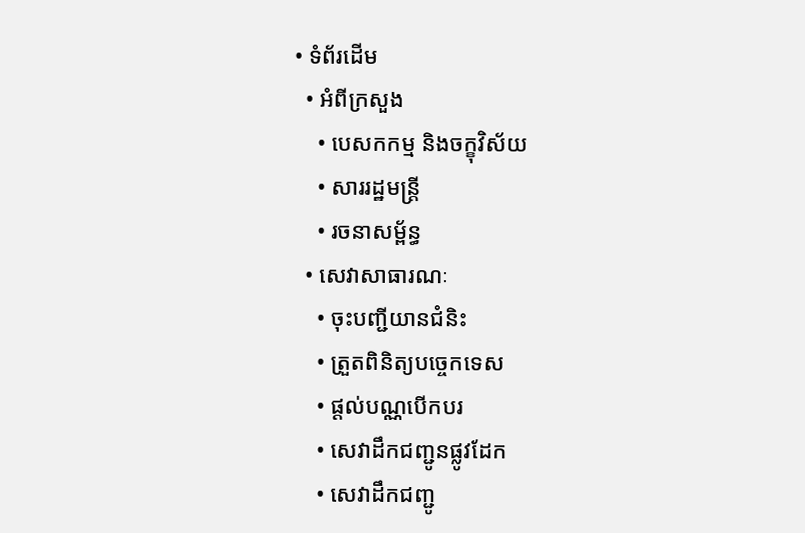• ទំព័រដើម
  • អំពីក្រសួង
    • បេសកកម្ម និងចក្ខុវិស័យ
    • សាររដ្ឋមន្ត្រី
    • រចនាសម្ព័ន្ធ
  • សេវាសាធារណៈ
    • ចុះបញ្ជីយានជំនិះ
    • ត្រួតពិនិត្យបច្ចេកទេស
    • ផ្តល់បណ្ណបើកបរ
    • សេវាដឹកជញ្ជូនផ្លូវដែក
    • សេវាដឹកជញ្ជូ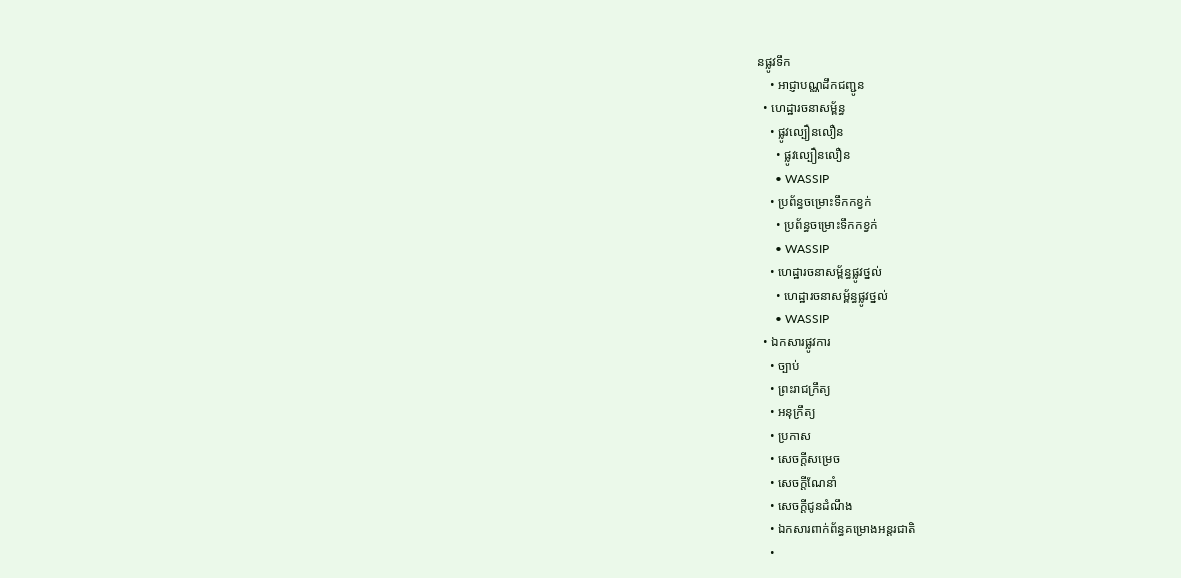នផ្លូវទឹក
    • អាជ្ញាបណ្ណដឹកជញ្ជូន
  • ហេដ្ឋារចនាសម្ព័ន្ធ
    • ផ្លូវល្បឿនលឿន
      • ផ្លូវល្បឿនលឿន
      • WASSIP
    • ប្រព័ន្ធចម្រោះទឹកកខ្វក់
      • ប្រព័ន្ធចម្រោះទឹកកខ្វក់
      • WASSIP
    • ហេដ្ឋារចនាសម្ព័ន្ធផ្លូវថ្នល់
      • ហេដ្ឋារចនាសម្ព័ន្ធផ្លូវថ្នល់
      • WASSIP
  • ឯកសារផ្លូវការ
    • ច្បាប់
    • ព្រះរាជក្រឹត្យ
    • អនុក្រឹត្យ
    • ប្រកាស
    • សេចក្តីសម្រេច
    • សេចក្តីណែនាំ
    • សេចក្តីជូនដំណឹង
    • ឯកសារពាក់ព័ន្ធគម្រោងអន្តរជាតិ
    •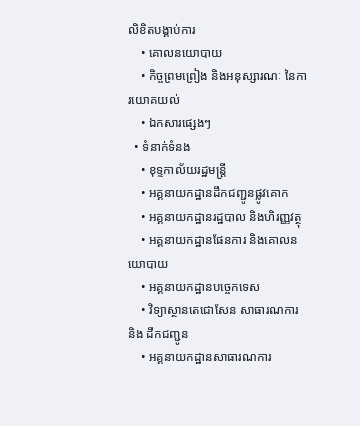លិខិតបង្គាប់ការ
    • គោលនយោបាយ
    • កិច្ចព្រមព្រៀង និងអនុស្សារណៈ នៃការយោគយល់
    • ឯកសារផ្សេងៗ
  • ទំនាក់ទំនង
    • ខុទ្ទកាល័យរដ្ឋមន្ដ្រី
    • អគ្គនាយកដ្ឋានដឹកជញ្ជូនផ្លូវគោក
    • អគ្គនាយកដ្ឋានរដ្ឋបាល និងហិរញ្ញវត្ថុ
    • អគ្គនាយកដ្ឋានផែនការ និងគោលនយោបាយ
    • អគ្គនាយកដ្ឋានបច្ចេកទេស
    • វិទ្យាស្ថានតេជោសែន សាធារណការ និង ដឹកជញ្ជូន
    • អគ្គនាយកដ្ឋានសាធារណការ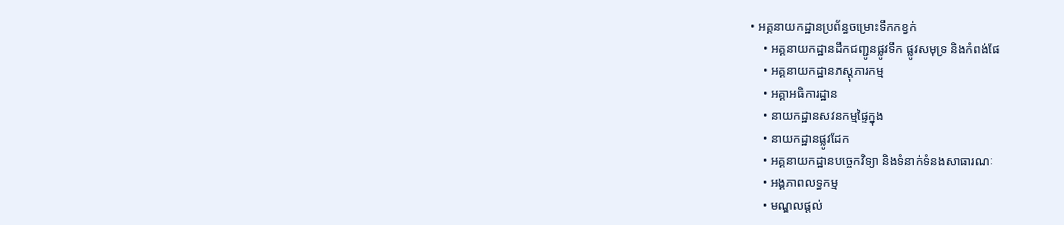• អគ្គនាយកដ្ឋានប្រព័ន្ធចម្រោះទឹកកខ្វក់
    • អគ្គនាយកដ្ឋានដឹកជញ្ជូនផ្លូវទឹក ផ្លូវសមុទ្រ និងកំពង់ផែ
    • អគ្គនាយកដ្ឋានភស្តុភារកម្ម
    • អគ្គាអធិការដ្ឋាន
    • នាយកដ្ឋានសវនកម្មផ្ទៃក្នុង
    • នាយកដ្ឋានផ្លូវដែក
    • អគ្គនាយកដ្ឋានបច្ចេកវិទ្យា និងទំនាក់ទំនងសាធារណៈ
    • អង្គភាពលទ្ធកម្ម
    • មណ្ឌលផ្ដល់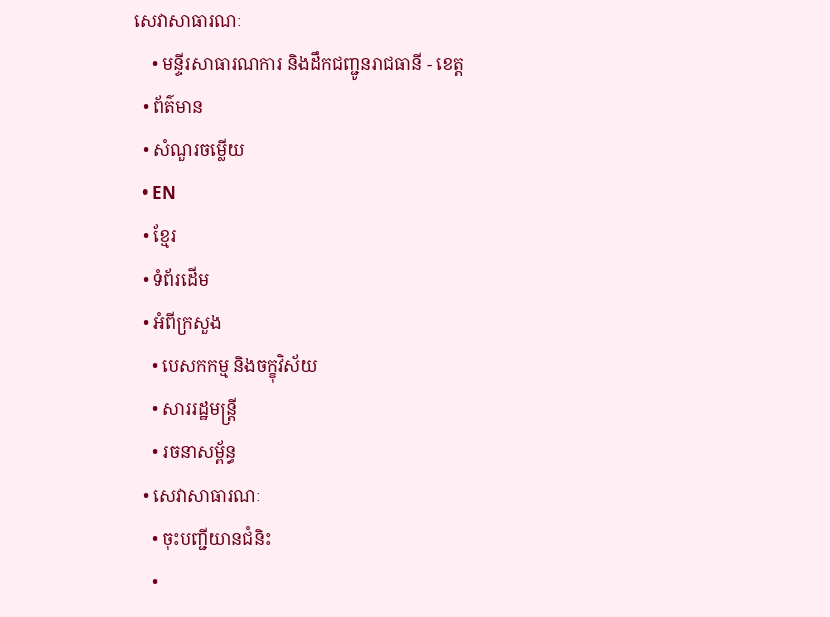សេវាសាធារណៈ
    • មន្ទីរសាធារណការ និងដឹកជញ្ជូនរាជធានី - ខេត្ត
  • ព័ត៌មាន
  • សំណួរចម្លើយ
  • EN
  • ខ្មែរ
  • ទំព័រដើម
  • អំពីក្រសួង
    • បេសកកម្ម និងចក្ខុវិស័យ
    • សាររដ្ឋមន្ត្រី
    • រចនាសម្ព័ន្ធ
  • សេវាសាធារណៈ
    • ចុះបញ្ជីយានជំនិះ
    •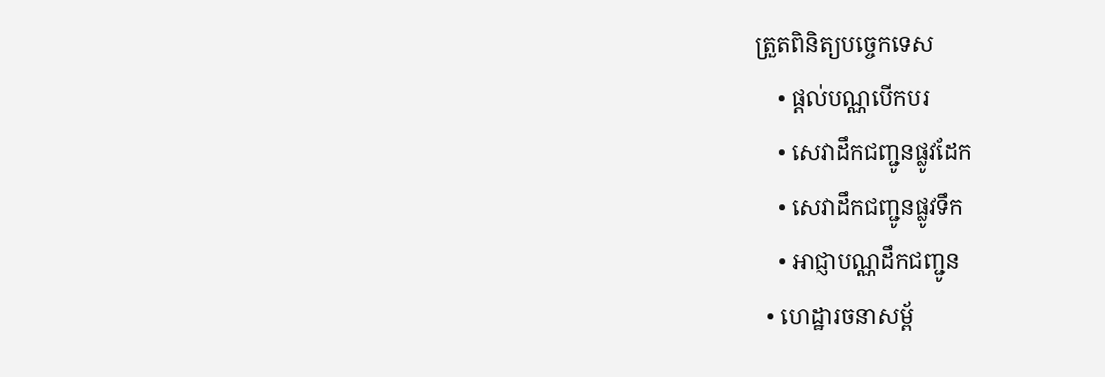ត្រួតពិនិត្យបច្ចេកទេស
    • ផ្តល់បណ្ណបើកបរ
    • សេវាដឹកជញ្ជូនផ្លូវដែក
    • សេវាដឹកជញ្ជូនផ្លូវទឹក
    • អាជ្ញាបណ្ណដឹកជញ្ជូន
  • ហេដ្ឋារចនាសម្ព័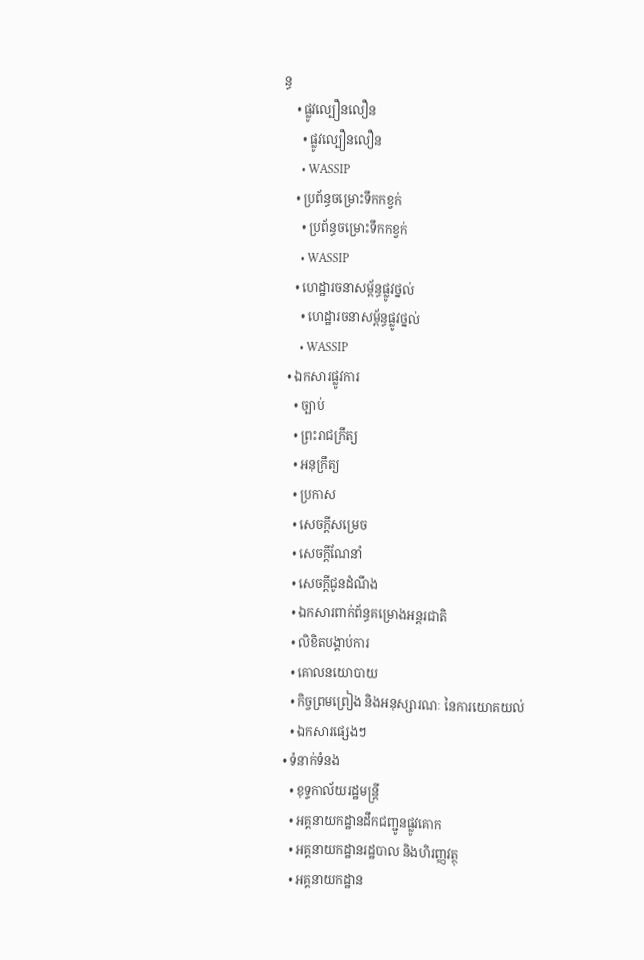ន្ធ
    • ផ្លូវល្បឿនលឿន
      • ផ្លូវល្បឿនលឿន
      • WASSIP
    • ប្រព័ន្ធចម្រោះទឹកកខ្វក់
      • ប្រព័ន្ធចម្រោះទឹកកខ្វក់
      • WASSIP
    • ហេដ្ឋារចនាសម្ព័ន្ធផ្លូវថ្នល់
      • ហេដ្ឋារចនាសម្ព័ន្ធផ្លូវថ្នល់
      • WASSIP
  • ឯកសារផ្លូវការ
    • ច្បាប់
    • ព្រះរាជក្រឹត្យ
    • អនុក្រឹត្យ
    • ប្រកាស
    • សេចក្តីសម្រេច
    • សេចក្តីណែនាំ
    • សេចក្តីជូនដំណឹង
    • ឯកសារពាក់ព័ន្ធគម្រោងអន្តរជាតិ
    • លិខិតបង្គាប់ការ
    • គោលនយោបាយ
    • កិច្ចព្រមព្រៀង និងអនុស្សារណៈ នៃការយោគយល់
    • ឯកសារផ្សេងៗ
  • ទំនាក់ទំនង
    • ខុទ្ទកាល័យរដ្ឋមន្ដ្រី
    • អគ្គនាយកដ្ឋានដឹកជញ្ជូនផ្លូវគោក
    • អគ្គនាយកដ្ឋានរដ្ឋបាល និងហិរញ្ញវត្ថុ
    • អគ្គនាយកដ្ឋាន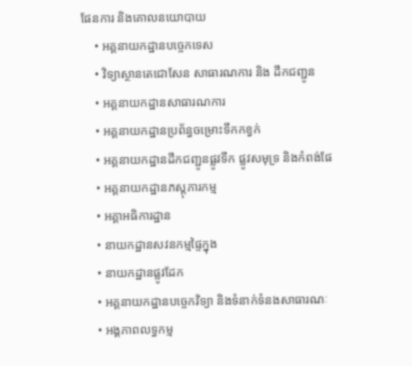ផែនការ និងគោលនយោបាយ
    • អគ្គនាយកដ្ឋានបច្ចេកទេស
    • វិទ្យាស្ថានតេជោសែន សាធារណការ និង ដឹកជញ្ជូន
    • អគ្គនាយកដ្ឋានសាធារណការ
    • អគ្គនាយកដ្ឋានប្រព័ន្ធចម្រោះទឹកកខ្វក់
    • អគ្គនាយកដ្ឋានដឹកជញ្ជូនផ្លូវទឹក ផ្លូវសមុទ្រ និងកំពង់ផែ
    • អគ្គនាយកដ្ឋានភស្តុភារកម្ម
    • អគ្គាអធិការដ្ឋាន
    • នាយកដ្ឋានសវនកម្មផ្ទៃក្នុង
    • នាយកដ្ឋានផ្លូវដែក
    • អគ្គនាយកដ្ឋានបច្ចេកវិទ្យា និងទំនាក់ទំនងសាធារណៈ
    • អង្គភាពលទ្ធកម្ម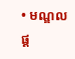• មណ្ឌលផ្ដ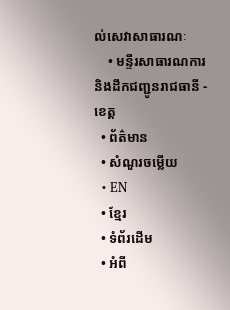ល់សេវាសាធារណៈ
    • មន្ទីរសាធារណការ និងដឹកជញ្ជូនរាជធានី - ខេត្ត
  • ព័ត៌មាន
  • សំណួរចម្លើយ
  • EN
  • ខ្មែរ
  • ទំព័រដើម
  • អំពី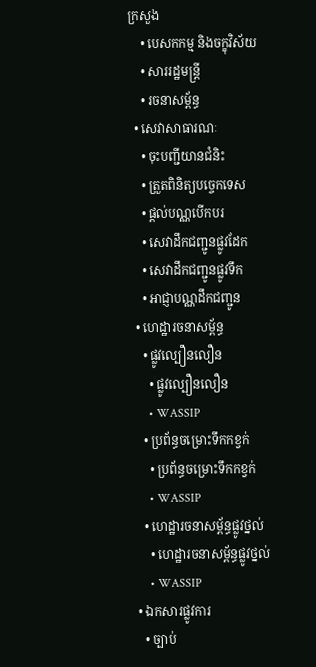ក្រសួង
    • បេសកកម្ម និងចក្ខុវិស័យ
    • សាររដ្ឋមន្ត្រី
    • រចនាសម្ព័ន្ធ
  • សេវាសាធារណៈ
    • ចុះបញ្ជីយានជំនិះ
    • ត្រួតពិនិត្យបច្ចេកទេស
    • ផ្តល់បណ្ណបើកបរ
    • សេវាដឹកជញ្ជូនផ្លូវដែក
    • សេវាដឹកជញ្ជូនផ្លូវទឹក
    • អាជ្ញាបណ្ណដឹកជញ្ជូន
  • ហេដ្ឋារចនាសម្ព័ន្ធ
    • ផ្លូវល្បឿនលឿន
      • ផ្លូវល្បឿនលឿន
      • WASSIP
    • ប្រព័ន្ធចម្រោះទឹកកខ្វក់
      • ប្រព័ន្ធចម្រោះទឹកកខ្វក់
      • WASSIP
    • ហេដ្ឋារចនាសម្ព័ន្ធផ្លូវថ្នល់
      • ហេដ្ឋារចនាសម្ព័ន្ធផ្លូវថ្នល់
      • WASSIP
  • ឯកសារផ្លូវការ
    • ច្បាប់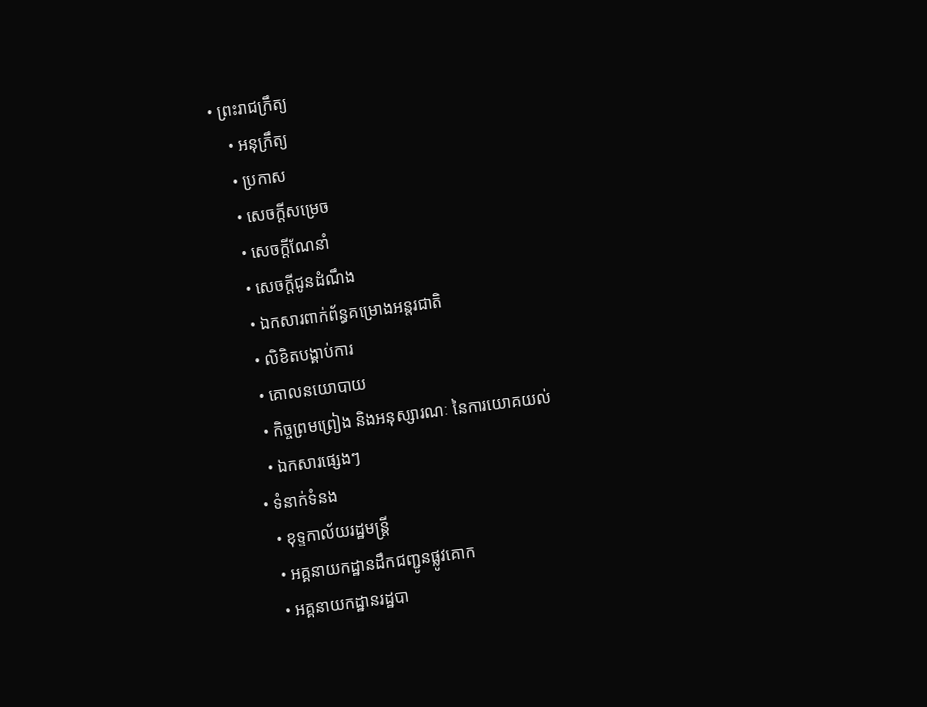• ព្រះរាជក្រឹត្យ
    • អនុក្រឹត្យ
    • ប្រកាស
    • សេចក្តីសម្រេច
    • សេចក្តីណែនាំ
    • សេចក្តីជូនដំណឹង
    • ឯកសារពាក់ព័ន្ធគម្រោងអន្តរជាតិ
    • លិខិតបង្គាប់ការ
    • គោលនយោបាយ
    • កិច្ចព្រមព្រៀង និងអនុស្សារណៈ នៃការយោគយល់
    • ឯកសារផ្សេងៗ
  • ទំនាក់ទំនង
    • ខុទ្ទកាល័យរដ្ឋមន្ដ្រី
    • អគ្គនាយកដ្ឋានដឹកជញ្ជូនផ្លូវគោក
    • អគ្គនាយកដ្ឋានរដ្ឋបា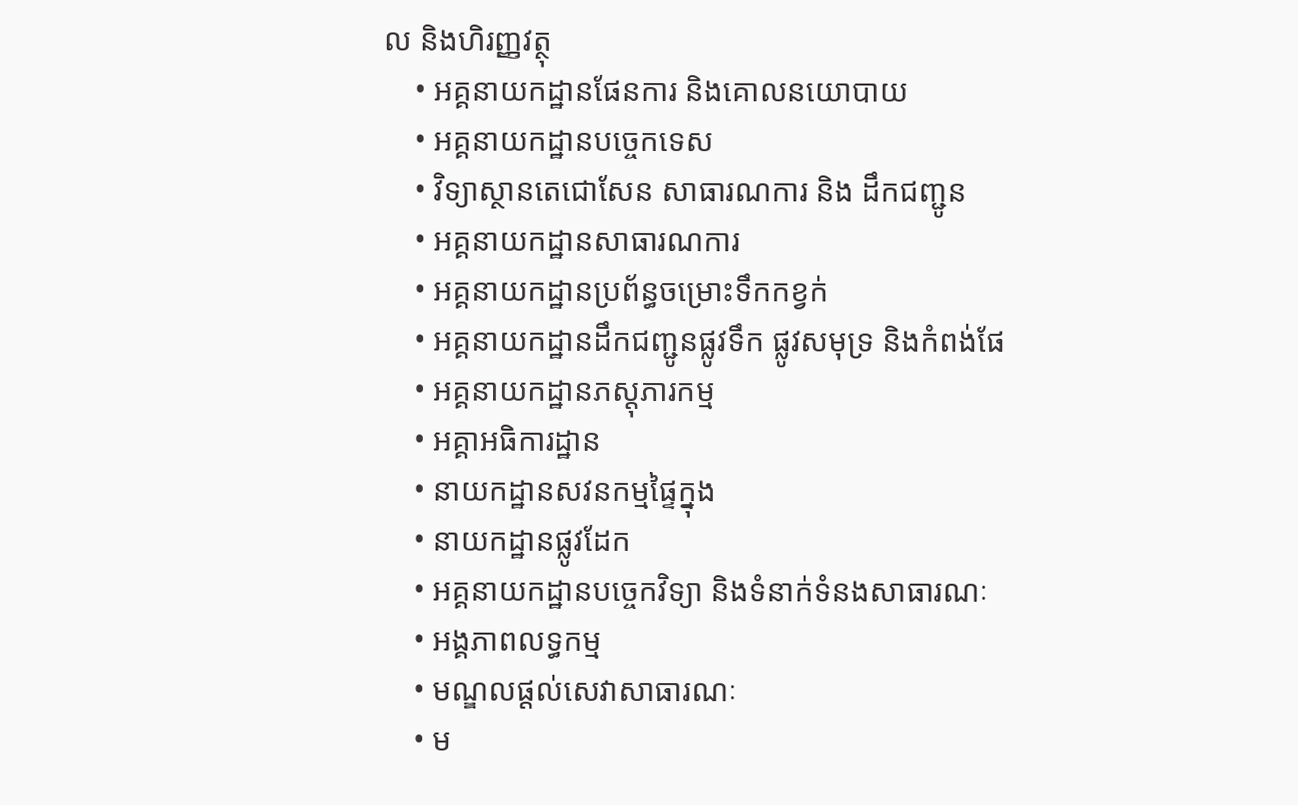ល និងហិរញ្ញវត្ថុ
    • អគ្គនាយកដ្ឋានផែនការ និងគោលនយោបាយ
    • អគ្គនាយកដ្ឋានបច្ចេកទេស
    • វិទ្យាស្ថានតេជោសែន សាធារណការ និង ដឹកជញ្ជូន
    • អគ្គនាយកដ្ឋានសាធារណការ
    • អគ្គនាយកដ្ឋានប្រព័ន្ធចម្រោះទឹកកខ្វក់
    • អគ្គនាយកដ្ឋានដឹកជញ្ជូនផ្លូវទឹក ផ្លូវសមុទ្រ និងកំពង់ផែ
    • អគ្គនាយកដ្ឋានភស្តុភារកម្ម
    • អគ្គាអធិការដ្ឋាន
    • នាយកដ្ឋានសវនកម្មផ្ទៃក្នុង
    • នាយកដ្ឋានផ្លូវដែក
    • អគ្គនាយកដ្ឋានបច្ចេកវិទ្យា និងទំនាក់ទំនងសាធារណៈ
    • អង្គភាពលទ្ធកម្ម
    • មណ្ឌលផ្ដល់សេវាសាធារណៈ
    • ម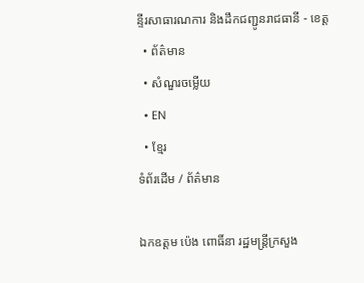ន្ទីរសាធារណការ និងដឹកជញ្ជូនរាជធានី - ខេត្ត
  • ព័ត៌មាន
  • សំណួរចម្លើយ
  • EN
  • ខ្មែរ
ទំព័រដើម / ព័ត៌មាន

ឯកឧត្តម ប៉េង ពោធិ៍នា រដ្ឋមន្ត្រីក្រសួង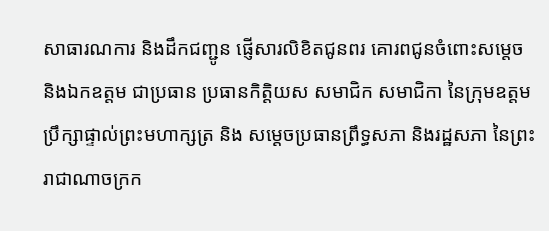សាធារណការ និងដឹកជញ្ជូន ផ្ញើសារលិខិតជូនពរ គោរពជូនចំពោះសម្តេច និងឯកឧត្តម ជាប្រធាន ប្រធានកិត្តិយស សមាជិក សមាជិកា នៃក្រុមឧត្តមប្រឹក្សាផ្ទាល់ព្រះមហាក្សត្រ និង សម្តេចប្រធានព្រឹទ្ធសភា និងរដ្ឋសភា នៃព្រះរាជាណាចក្រក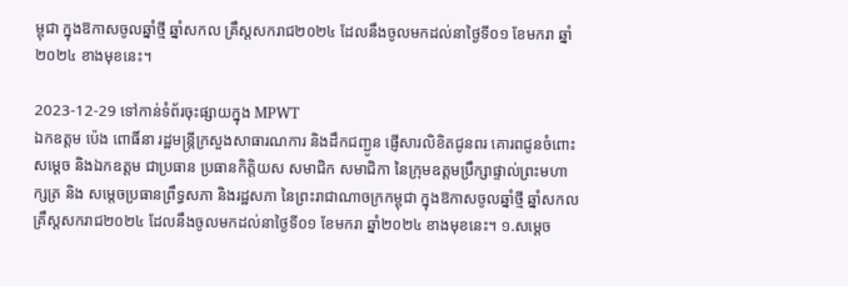ម្ពុជា ក្នុងឱកាសចូលឆ្នាំថ្មី ឆ្នាំសកល គ្រឹស្តសករាជ២០២៤ ដែលនឹងចូលមកដល់នាថ្ងៃទី០១ ខែមករា ឆ្នាំ២០២៤ ខាងមុខនេះ។

2023-12-29 ទៅកាន់ទំព័រចុះផ្សាយក្នុង MPWT
ឯកឧត្តម ប៉េង ពោធិ៍នា រដ្ឋមន្ត្រីក្រសួងសាធារណការ និងដឹកជញ្ជូន ផ្ញើសារលិខិតជូនពរ គោរពជូនចំពោះសម្តេច និងឯកឧត្តម ជាប្រធាន ប្រធានកិត្តិយស សមាជិក សមាជិកា នៃក្រុមឧត្តមប្រឹក្សាផ្ទាល់ព្រះមហាក្សត្រ និង សម្តេចប្រធានព្រឹទ្ធសភា និងរដ្ឋសភា នៃព្រះរាជាណាចក្រកម្ពុជា ក្នុងឱកាសចូលឆ្នាំថ្មី ឆ្នាំសកល គ្រឹស្តសករាជ២០២៤ ដែលនឹងចូលមកដល់នាថ្ងៃទី០១ ខែមករា ឆ្នាំ២០២៤ ខាងមុខនេះ។ ១.សម្តេច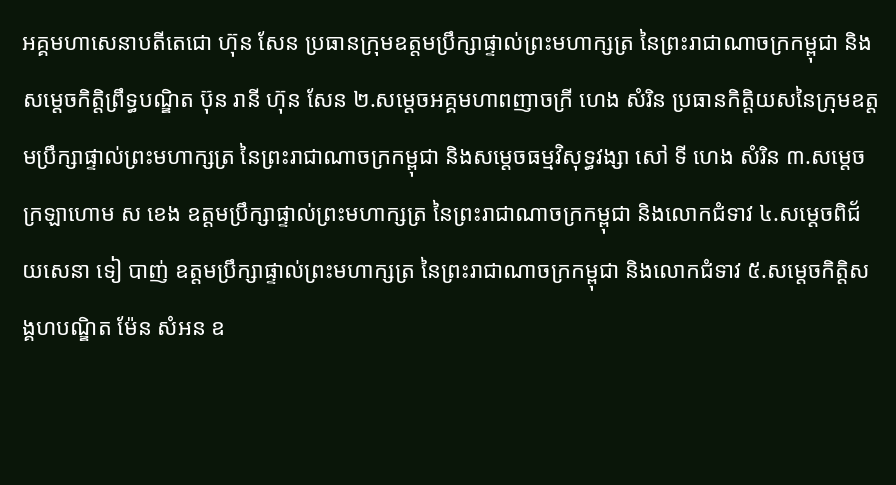អគ្គមហាសេនាបតីតេជោ ហ៊ុន សែន ប្រធានក្រុមឧត្តមប្រឹក្សាផ្ទាល់ព្រះមហាក្សត្រ នៃព្រះរាជាណាចក្រកម្ពុជា និង សម្តេចកិត្តិព្រឹទ្ធបណ្ឌិត ប៊ុន រានី ហ៊ុន សែន ២.សម្តេចអគ្គមហាពញាចក្រី ហេង សំរិន ប្រធានកិត្តិយសនៃក្រុមឧត្តមប្រឹក្សាផ្ទាល់ព្រះមហាក្សត្រ នៃព្រះរាជាណាចក្រកម្ពុជា និងសម្តេចធម្មវិសុទ្ធវង្សា សៅ ទី ហេង សំរិន ៣.សម្តេចក្រឡាហោម ស ខេង ឧត្តមប្រឹក្សាផ្ទាល់ព្រះមហាក្សត្រ នៃព្រះរាជាណាចក្រកម្ពុជា និងលោកជំទាវ ៤.សម្តេចពិជ័យសេនា ទៀ បាញ់ ឧត្តមប្រឹក្សាផ្ទាល់ព្រះមហាក្សត្រ នៃព្រះរាជាណាចក្រកម្ពុជា និងលោកជំទាវ ៥.សម្តេចកិត្តិសង្គហបណ្ឌិត ម៉ែន សំអន ឧ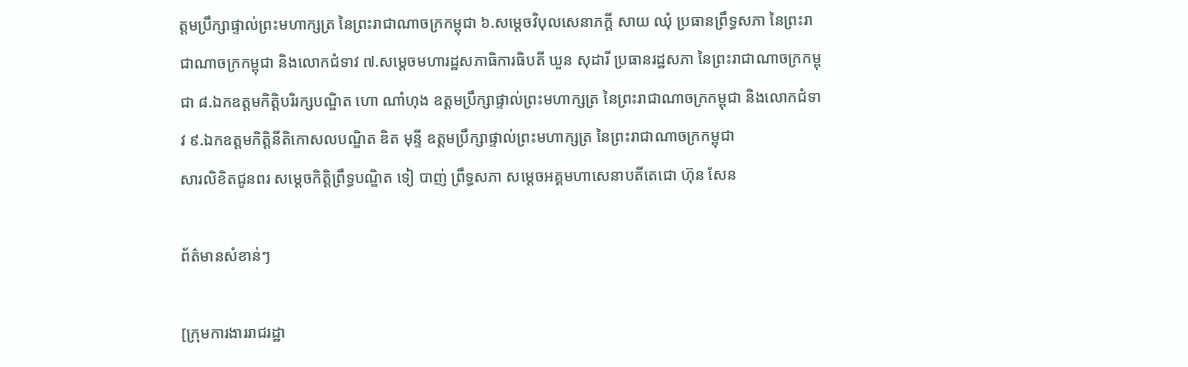ត្តមប្រឹក្សាផ្ទាល់ព្រះមហាក្សត្រ នៃព្រះរាជាណាចក្រកម្ពុជា ៦.សម្តេចវិបុលសេនាភក្តី សាយ ឈុំ ប្រធានព្រឹទ្ធសភា នៃព្រះរាជាណាចក្រកម្ពុជា និងលោកជំទាវ ៧.សម្តេចមហារដ្ឋសភាធិការធិបតី ឃួន សុដារី ប្រធានរដ្ឋសភា នៃព្រះរាជាណាចក្រកម្ពុជា ៨.ឯកឧត្តមកិត្តិបរិរក្សបណ្ឌិត ហោ ណាំហុង ឧត្តមប្រឹក្សាផ្ទាល់ព្រះមហាក្សត្រ នៃព្រះរាជាណាចក្រកម្ពុជា និងលោកជំទាវ ៩.ឯកឧត្តមកិត្តិនីតិកោសលបណ្ឌិត ឌិត មុន្ទី ឧត្តមប្រឹក្សាផ្ទាល់ព្រះមហាក្សត្រ នៃព្រះរាជាណាចក្រកម្ពុជា
សារលិខិតជូនពរ សម្តេចកិត្តិព្រឹទ្ធបណ្ឌិត ទៀ បាញ់ ព្រឹទ្ធសភា សម្តេចអគ្គមហាសេនាបតីតេជោ ហ៊ុន សែន

ព័ត៌មានសំខាន់ៗ

[ក្រុមការងាររាជរដ្ឋា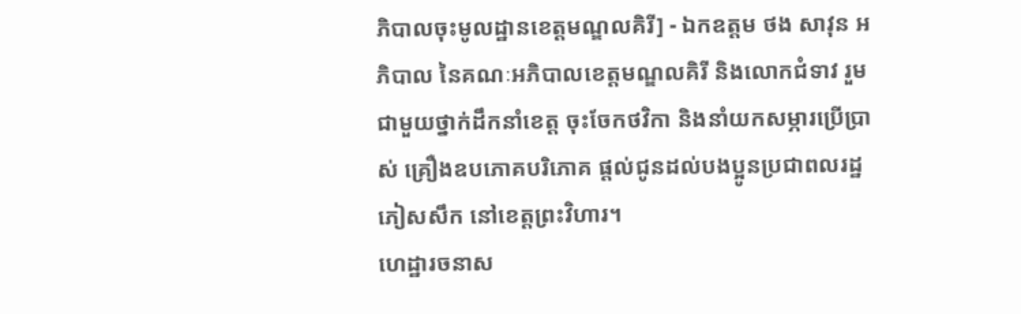ភិបាលចុះមូលដ្ឋានខេត្តមណ្ឌលគិរី] - ឯកឧត្តម ថង សាវុន អភិបាល នៃគណៈអភិបាលខេត្តមណ្ឌលគិរី និងលោកជំទាវ រួមជាមួយថ្នាក់ដឹកនាំខេត្ត ចុះចែកថវិកា និងនាំយកសម្ភារប្រើប្រាស់ គ្រឿងឧបភោគបរិភោគ ផ្តល់ជូនដល់បងប្អូនប្រជាពលរដ្ឋភៀសសឹក នៅខេត្តព្រះវិហារ។
ហេដ្ឋារចនាស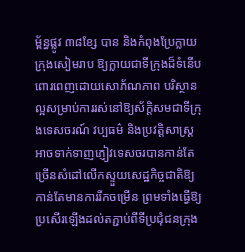ម្ព័ន្ធផ្លូវ ៣៨ខ្សែ បាន និងកំពុងប្រែក្លាយក្រុងសៀមរាប ឱ្យក្លាយជាទីក្រុងដ៏ទំនើបពោរពេញដោយសោភ័ណភាព បរិស្ថានល្អសម្រាប់ការរស់នៅឱ្យស័ក្តិសមជាទីក្រុងទេសចរណ៍ វប្បធម៌ និងប្រវត្តិសាស្ត្រ អាចទាក់ទាញភ្ញៀវទេសចរបានកាន់តែច្រើនសំដៅលើកស្ទួយសេដ្ឋកិច្ចជាតិឱ្យកាន់តែមានការរីកចម្រើន ព្រមទាំងធ្វើឱ្យប្រសើរឡើងដល់តភ្ជាប់ពីទីប្រជុំជនក្រុង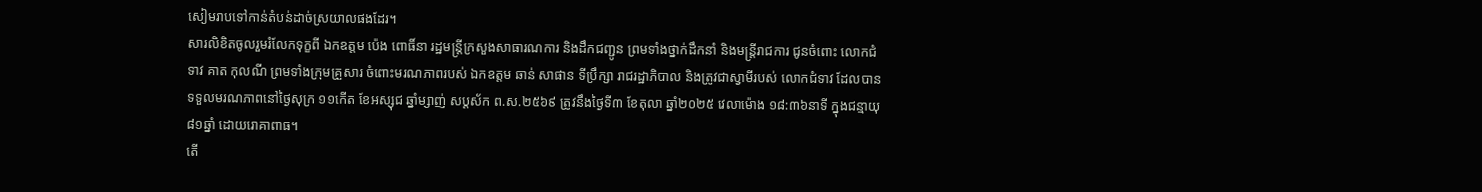សៀមរាបទៅកាន់តំបន់ដាច់ស្រយាលផងដែរ។
សារលិខិតចូលរួមរំលែកទុក្ខពី ឯកឧត្តម ប៉េង ពោធិ៍នា រដ្ឋមន្រ្តីក្រសួងសាធារណការ និងដឹកជញ្ជូន ព្រមទាំងថ្នាក់ដឹកនាំ និងមន្ត្រីរាជការ ជូនចំពោះ លោកជំទាវ គាត កុលណី ព្រមទាំងក្រុមគ្រួសារ ចំពោះមរណភាពរបស់ ឯកឧត្តម ឆាន់ សាផាន ទីប្រឹក្សា រាជរដ្ឋាភិបាល និងត្រូវជាស្វាមីរបស់ លោកជំទាវ ដែលបានទទួលមរណភាពនៅថ្ងៃសុក្រ ១១កើត ខែអស្សុជ ឆ្នាំម្សាញ់ សប្តស័ក ព.ស.២៥៦៩ ត្រូវនឹងថ្ងៃទី៣ ខែតុលា ឆ្នាំ២០២៥ វេលាម៉ោង ១៨:៣៦នាទី ក្នុងជន្មាយុ ៨១ឆ្នាំ ដោយរោគាពាធ។
តើ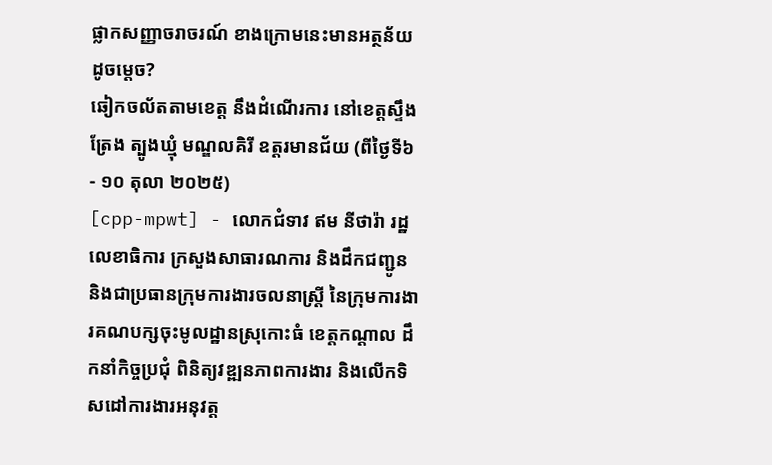ផ្លាកសញ្ញាចរាចរណ៍ ខាងក្រោមនេះមានអត្ថន័យដូចម្តេច?
ឆៀកចល័តតាមខេត្ត នឹងដំណើរការ នៅខេត្តស្ទឹងត្រែង ត្បូងឃ្មុំ មណ្ឌលគិរី ឧត្តរមានជ័យ (ពីថ្ងៃទី៦ - ១០ តុលា ២០២៥)
[cpp-mpwt] - លោកជំទាវ ឥម នីថារ៉ា រដ្ឋលេខាធិការ ក្រសួងសាធារណការ និងដឹកជញ្ជូន និងជាប្រធានក្រុមការងារចលនាស្រ្តី នៃក្រុមការងារគណបក្សចុះមូលដ្ឋានស្រុកោះធំ ខេត្តកណ្ដាល ដឹកនាំកិច្ចប្រជុំ ពិនិត្យវឌ្ឍនភាពការងារ និងលើកទិសដៅការងារអនុវត្ត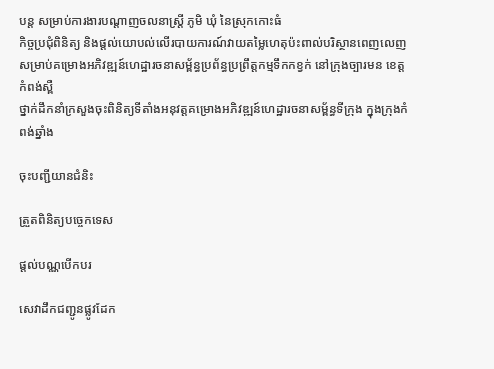បន្ត សម្រាប់ការងារបណ្ដាញចលនាស្រ្តី ភូមិ ឃុំ នៃស្រុកកោះធំ
កិច្ចប្រជុំពិនិត្យ និងផ្តល់យោបល់លើរបាយការណ៍វាយតម្លៃហេតុប៉ះពាល់បរិស្ថានពេញលេញ សម្រាប់គម្រោងអភិវឌ្ឍន៍ហេដ្ឋារចនាសម្ព័ន្ធប្រព័ន្ធប្រព្រឹត្តកម្មទឹកកខ្វក់ នៅក្រុងច្បារមន ខេត្តកំពង់ស្ពឺ
ថ្នាក់ដឹកនាំក្រសួងចុះពិនិត្យទីតាំងអនុវត្តគម្រោងអភិវឌ្ឍន៍ហេដ្ឋារចនាសម្ព័ន្ធទីក្រុង ក្នុងក្រុងកំពង់ឆ្នាំង

ចុះបញ្ជីយានជំនិះ

ត្រួតពិនិត្យបច្ចេកទេស

ផ្តល់បណ្ណបើកបរ

សេវាដឹកជញ្ជូនផ្លូវដែក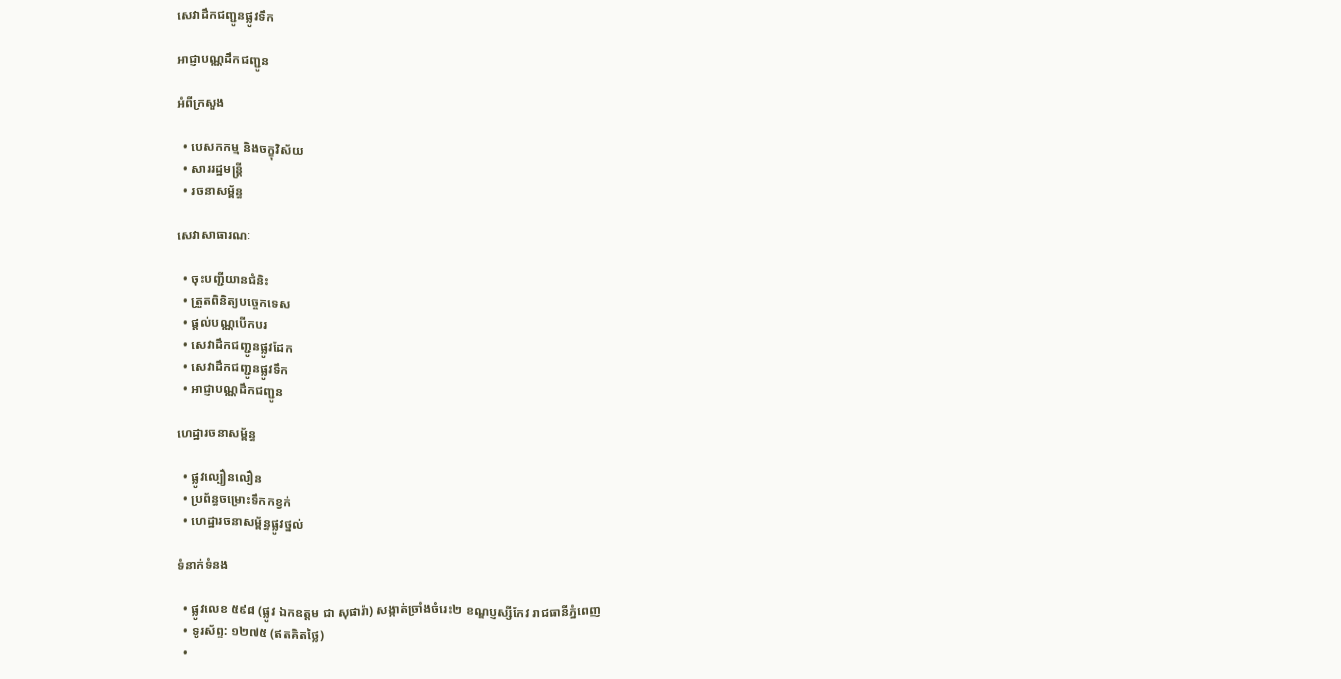សេវាដឹកជញ្ជូនផ្លូវទឹក

អាជ្ញាបណ្ណដឹកជញ្ជូន

អំពីក្រសួង

  • បេសកកម្ម និងចក្ខុវិស័យ
  • សាររដ្ឋមន្ត្រី
  • រចនាសម្ព័ន្ធ

សេវាសាធារណៈ

  • ចុះបញ្ជីយានជំនិះ
  • ត្រួតពិនិត្យបច្ចេកទេស
  • ផ្តល់បណ្ណបើកបរ
  • សេវាដឹកជញ្ជូនផ្លូវដែក
  • សេវាដឹកជញ្ជូនផ្លូវទឹក
  • អាជ្ញាបណ្ណដឹកជញ្ជូន

ហេដ្ឋារចនាសម្ព័ន្ធ

  • ផ្លូវល្បឿនលឿន
  • ប្រព័ន្ធចម្រោះទឹកកខ្វក់
  • ហេដ្ឋារចនាសម្ព័ន្ធផ្លូវថ្នល់

ទំនាក់ទំនង

  • ផ្លូវលេខ ៥៩៨ (ផ្លូវ ឯកឧត្ដម ជា សុផារ៉ា) សង្កាត់ច្រាំងចំរេះ២ ខណ្ឌប្ញស្សីកែវ រាជធានីភ្នំពេញ
  • ទូរស័ព្ទ: ១២៧៥ (ឥតគិតថ្លៃ)
  •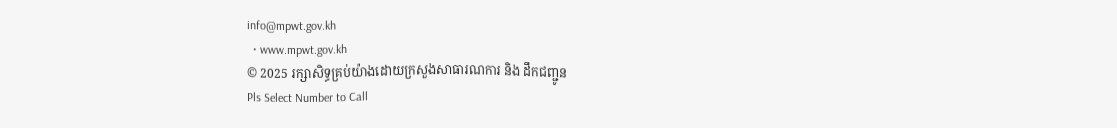info@mpwt.gov.kh
  • www.mpwt.gov.kh
© 2025 រក្សាសិទ្ធគ្រប់យ៉ាងដោយក្រសួងសាធារណការ និង ដឹកជញ្ជូន
Pls Select Number to Call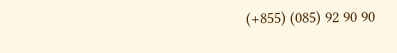(+855) (085) 92 90 90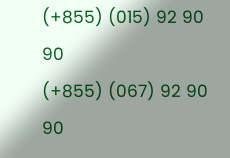(+855) (015) 92 90 90
(+855) (067) 92 90 90